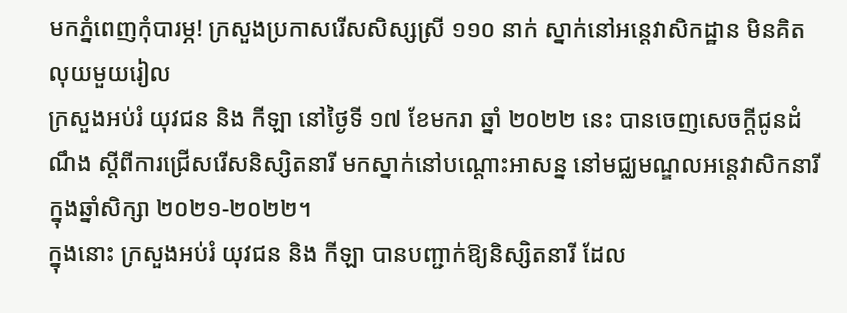មកភ្នំពេញកុំបារម្ភ! ក្រសួងប្រកាសរើសសិស្សស្រី ១១០ នាក់ ស្នាក់នៅអន្តេវាសិកដ្ឋាន មិនគិតលុយមួយរៀល
ក្រសួងអប់រំ យុវជន និង កីឡា នៅថ្ងៃទី ១៧ ខែមករា ឆ្នាំ ២០២២ នេះ បានចេញសេចក្ដីជូនដំណឹង ស្ដីពីការជ្រើសរើសនិស្សិតនារី មកស្នាក់នៅបណ្ដោះអាសន្ន នៅមជ្ឈមណ្ឌលអន្តេវាសិកនារី ក្នុងឆ្នាំសិក្សា ២០២១-២០២២។
ក្នុងនោះ ក្រសួងអប់រំ យុវជន និង កីឡា បានបញ្ជាក់ឱ្យនិស្សិតនារី ដែល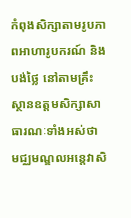កំពុងសិក្សាតាមរូបភាពអាហារូបករណ៍ និង បង់ថ្លៃ នៅតាមគ្រឹះស្ថានឧត្តមសិក្សាសាធារណៈទាំងអស់ថា មជ្ឈមណ្ឌលអន្តេវាសិ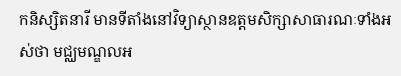កនិស្សិតនារី មានទីតាំងនៅវិទ្យាស្ថានឧត្តមសិក្សាសាធារណៈទាំងអស់ថា មជ្ឈមណ្ឌលអ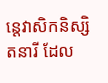ន្តេវាសិកនិស្សិតនារី ដែល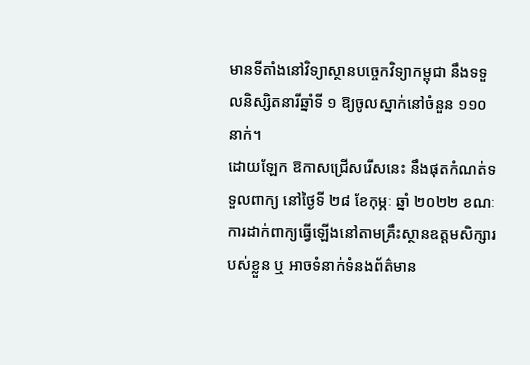មានទីតាំងនៅវិទ្យាស្ថានបច្ចេកវិទ្យាកម្ពុជា នឹងទទួលនិស្សិតនារីឆ្នាំទី ១ ឱ្យចូលស្នាក់នៅចំនួន ១១០ នាក់។
ដោយឡែក ឱកាសជ្រើសរើសនេះ នឹងផុតកំណត់ទទួលពាក្យ នៅថ្ងៃទី ២៨ ខែកុម្ភៈ ឆ្នាំ ២០២២ ខណៈការដាក់ពាក្យធ្វើឡើងនៅតាមគ្រឹះស្ថានឧត្តមសិក្សារបស់ខ្លួន ឬ អាចទំនាក់ទំនងព័ត៌មាន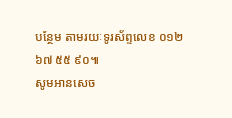បន្ថែម តាមរយៈទូរស័ព្ទលេខ ០១២ ៦៧ ៥៥ ៩០៕
សូមអានសេច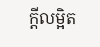ក្ដីលម្អិត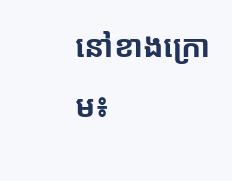នៅខាងក្រោម៖